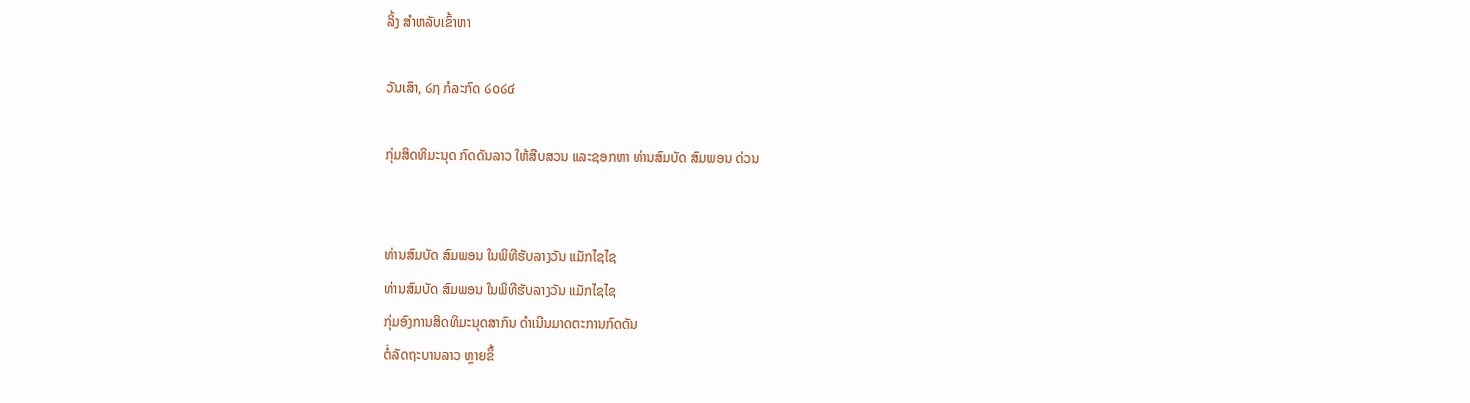ລິ້ງ ສຳຫລັບເຂົ້າຫາ

ວັນເສົາ, ໒໗ ກໍລະກົດ ໒໐໒໔

ກຸ່ມສິດທິມະນຸດ ກົດດັນລາວ ໃຫ້ສືບສວນ ແລະຊອກຫາ ທ່ານສົມບັດ ສົມພອນ ດ່ວນ


ທ່ານສົມບັດ ສົມພອນ ໃນພິທີຮັບລາງວັນ ແມັກໄຊໄຊ
ທ່ານສົມບັດ ສົມພອນ ໃນພິທີຮັບລາງວັນ ແມັກໄຊໄຊ
ກຸ່ມອົງການສິດທິມະນຸດສາກົນ ດໍາເນີນມາດຕະການກົດດັນ
ຕໍ່ລັດຖະບານລາວ ຫຼາຍຂຶ້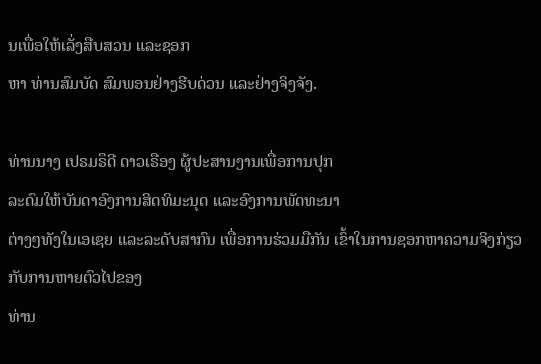ນເພື່ອໃຫ້ເລັ່ງສືບສວນ ແລະຊອກ
ຫາ ທ່ານສົມບັດ ສົມພອນຢ່າງຮີບດ່ວນ ແລະຢ່າງຈິງຈັງ.

ທ່ານນາງ ເປຣມຣຶດີ ດາວເຣືອງ ຜູ້ປະສານງານເພື່ອການປຸກ
ລະດົມໃຫ້ບັນດາອົງການສິດທິມະນຸດ ແລະອົງການພັດທະນາ
ຕ່າງໆທັງໃນເອເຊຍ ແລະລະດັບສາກົນ ເພື່ອການຮ່ວມມືກັນ ເຂົ້າໃນການຊອກຫາຄວາມຈິງກ່ຽວກັບການຫາຍຕົວໄປຂອງ
ທ່ານ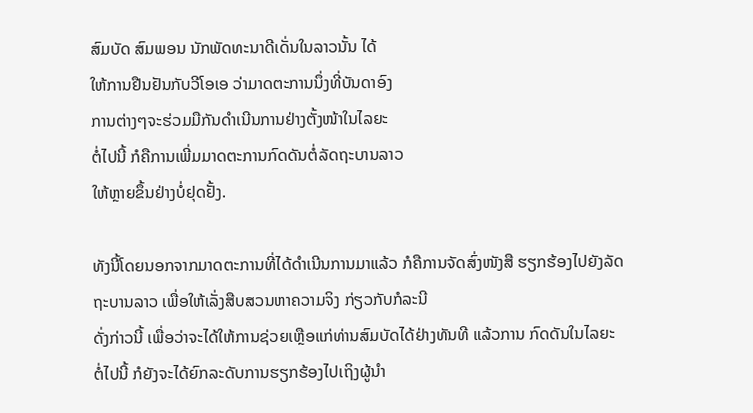ສົມບັດ ສົມພອນ ນັກພັດທະນາດີເດັ່ນໃນລາວນັ້ນ ໄດ້
ໃຫ້ການຢືນຢັນກັບວີໂອເອ ວ່າມາດຕະການນຶ່ງທີ່ບັນດາອົງ
ການຕ່າງໆຈະຮ່ວມມືກັນດໍາເນີນການຢ່າງຕັ້ງໜ້າໃນໄລຍະ
ຕໍ່ໄປນີ້ ກໍຄືການເພີ່ມມາດຕະການກົດດັນຕໍ່ລັດຖະບານລາວ
ໃຫ້ຫຼາຍຂຶ້ນຢ່າງບໍ່ຢຸດຢັ້ງ.

ທັງນີ້ໂດຍນອກຈາກມາດຕະການທີ່ໄດ້ດໍາເນີນການມາແລ້ວ ກໍຄືການຈັດສົ່ງໜັງສື ຮຽກຮ້ອງໄປຍັງລັດຖະບານລາວ ເພື່ອໃຫ້ເລັ່ງສືບສວນຫາຄວາມຈິງ ກ່ຽວກັບກໍລະນີ
ດັ່ງກ່າວນີ້ ເພື່ອວ່າຈະໄດ້ໃຫ້ການຊ່ວຍເຫຼືອແກ່ທ່ານສົມບັດໄດ້ຢ່າງທັນທີ ແລ້ວການ ກົດດັນໃນໄລຍະຕໍ່ໄປນີ້ ກໍຍັງຈະໄດ້ຍົກລະດັບການຮຽກຮ້ອງໄປເຖິງຜູ້ນໍາ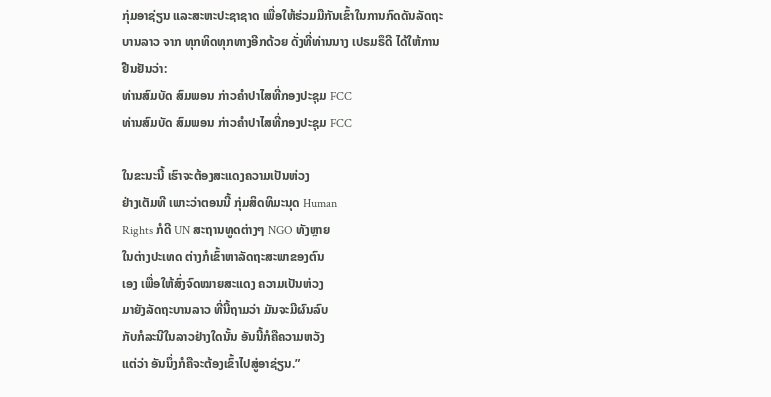ກຸ່ມອາຊ່ຽນ ແລະສະຫະປະຊາຊາດ ເພື່ອໃຫ້ຮ່ວມມືກັນເຂົ້າໃນການກົດດັນລັດຖະບານລາວ ຈາກ ທຸກທິດທຸກທາງອີກດ້ວຍ ດັ່ງທີ່ທ່ານນາງ ເປຣມຣຶດີ ໄດ້ໃຫ້ການຢືນຢັນວ່າ:
ທ່ານສົມບັດ ສົມພອນ ກ່າວຄໍາປາໄສທີ່ກອງປະຊຸມ FCC
ທ່ານສົມບັດ ສົມພອນ ກ່າວຄໍາປາໄສທີ່ກອງປະຊຸມ FCC

ໃນຂະນະນີ້ ເຮົາຈະຕ້ອງສະແດງຄວາມເປັນຫ່ວງ
ຢ່າງເຕັມທີ ເພາະວ່າຕອນນີ້ ກຸ່ມສິດທິມະນຸດ Human
Rights ກໍດີ UN ສະຖານທູດຕ່າງໆ NGO ທັງຫຼາຍ
ໃນຕ່າງປະເທດ ຕ່າງກໍເຂົ້າຫາລັດຖະສະພາຂອງຕົນ
ເອງ ເພື່ອໃຫ້ສົ່ງຈົດໝາຍສະແດງ ຄວາມເປັນຫ່ວງ
ມາຍັງລັດຖະບານລາວ ທີ່ນີ້ຖາມວ່າ ມັນຈະມີຜົນລົບ
ກັບກໍລະນີໃນລາວຢ່າງໃດນັ້ນ ອັນນີ້ກໍຄືຄວາມຫວັງ
ແຕ່ວ່າ ອັນນຶ່ງກໍຄືຈະຕ້ອງເຂົ້າໄປສູ່ອາຊ່ຽນ.”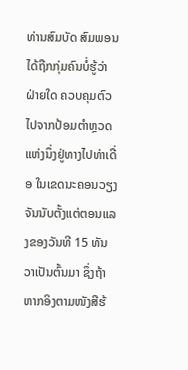ທ່ານສົມບັດ ສົມພອນ ໄດ້ຖືກກຸ່ມຄົນບໍ່ຮູ້ວ່າຝ່າຍໃດ ຄວບຄຸມຕົວໄປຈາກປ້ອມຕໍາຫຼວດ ແຫ່ງນຶ່ງຢູ່ທາງໄປທ່າເດື່ອ ໃນເຂດນະຄອນວຽງຈັນນັບຕັ້ງແຕ່ຕອນແລງຂອງວັນທີ 15 ທັນວາເປັນຕົ້ນມາ ຊຶ່ງຖ້າຫາກອິງຕາມໜັງສືຮ້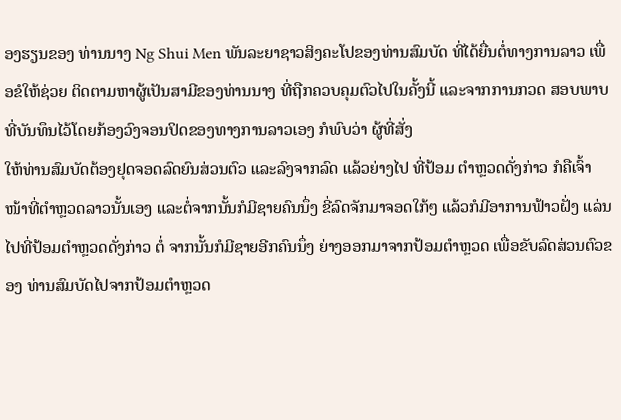ອງຮຽນຂອງ ທ່ານນາງ Ng Shui Men ພັນລະຍາຊາວສິງຄະໂປຂອງທ່ານສົມບັດ ທີ່ໄດ້ຍື່ນຕໍ່ທາງການລາວ ເພື່ອຂໍໃຫ້ຊ່ວຍ ຕິດຕາມຫາຜູ້ເປັນສາມີຂອງທ່ານນາງ ທີ່ຖືກຄວບຄຸມຕົວໄປໃນຄັ້ງນີ້ ແລະຈາກການກວດ ສອບພາບທີ່ບັນທຶນໄວ້ໂດຍກ້ອງວົງຈອນປິດຂອງທາງການລາວເອງ ກໍພົບວ່າ ຜູ້ທີ່ສັ່ງ
ໃຫ້ທ່ານສົມບັດຕ້ອງຢຸດຈອດລົດຍົນສ່ວນຕົວ ແລະລົງຈາກລົດ ແລ້ວຍ່າງໄປ ທີ່ປ້ອມ ຕໍາຫຼວດດັ່ງກ່າວ ກໍຄືເຈົ້າໜ້າທີ່ຕໍາຫຼວດລາວນັ້ນເອງ ແລະຕໍ່ຈາກນັ້ນກໍມີຊາຍຄົນນຶ່ງ ຂີ່ລົດຈັກມາຈອດໃກ້ໆ ແລ້ວກໍມີອາການຟ້າວຝັ່ງ ແລ່ນໄປທີ່ປ້ອມຕໍາຫຼວດດັ່ງກ່າວ ຕໍ່ ຈາກນັ້ນກໍມີຊາຍອີກຄົນນຶ່ງ ຍ່າງອອກມາຈາກປ້ອມຕໍາຫຼວດ ເພື່ອຂັບລົດສ່ວນຕົວຂອງ ທ່ານສົມບັດໄປຈາກປ້ອມຕໍາຫຼວດ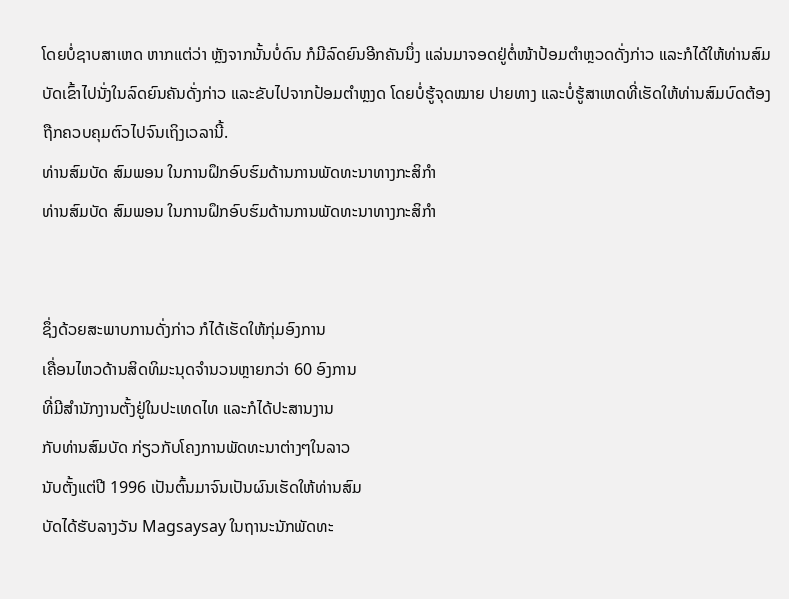ໂດຍບໍ່ຊາບສາເຫດ ຫາກແຕ່ວ່າ ຫຼັງຈາກນັ້ນບໍ່ດົນ ກໍມີລົດຍົນອີກຄັນນຶ່ງ ແລ່ນມາຈອດຢູ່ຕໍ່ໜ້າປ້ອມຕໍາຫຼວດດັ່ງກ່າວ ແລະກໍໄດ້ໃຫ້ທ່ານສົມ ບັດເຂົ້າໄປນັ່ງໃນລົດຍົນຄັນດັ່ງກ່າວ ແລະຂັບໄປຈາກປ້ອມຕໍາຫຼງດ ໂດຍບໍ່ຮູ້ຈຸດໝາຍ ປາຍທາງ ແລະບໍ່ຮູ້ສາເຫດທີ່ເຮັດໃຫ້ທ່ານສົມບົດຕ້ອງຖືກຄວບຄຸມຕົວໄປຈົນເຖິງເວລານີ້.
ທ່ານສົມບັດ ສົມພອນ ໃນການຝຶກອົບຮົມດ້ານການພັດທະນາທາງກະສິກໍາ
ທ່ານສົມບັດ ສົມພອນ ໃນການຝຶກອົບຮົມດ້ານການພັດທະນາທາງກະສິກໍາ


ຊຶ່ງດ້ວຍສະພາບການດັ່ງກ່າວ ກໍໄດ້ເຮັດໃຫ້ກຸ່ມອົງການ
ເຄື່ອນໄຫວດ້ານສິດທິມະນຸດຈໍານວນຫຼາຍກວ່າ 60 ອົງການ
ທີ່ມີສໍານັກງານຕັ້ງຢູ່ໃນປະເທດໄທ ແລະກໍໄດ້ປະສານງານ
ກັບທ່ານສົມບັດ ກ່ຽວກັບໂຄງການພັດທະນາຕ່າງໆໃນລາວ
ນັບຕັ້ງແຕ່ປີ 1996 ເປັນຕົ້ນມາຈົນເປັນຜົນເຮັດໃຫ້ທ່ານສົມ
ບັດໄດ້ຮັບລາງວັນ Magsaysay ໃນຖານະນັກພັດທະ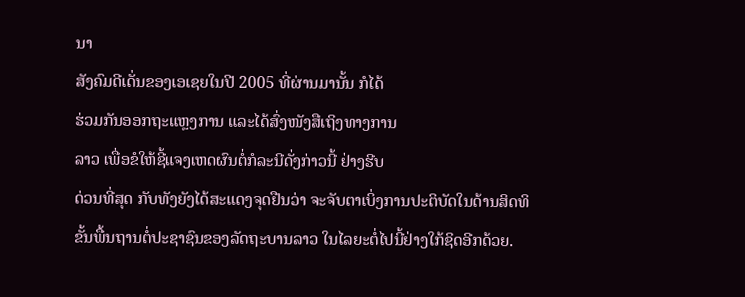ນາ
ສັງຄົມດີເດັ່ນຂອງເອເຊຍໃນປີ 2005 ທີ່ຜ່ານມານັ້ນ ກໍໄດ້
ຮ່ວມກັນອອກຖະແຫຼງການ ແລະໄດ້ສົ່ງໜັງສືເຖິງທາງການ
ລາວ ເພື່ອຂໍໃຫ້ຊີ້ແຈງເຫດຜົນຕໍ່ກໍລະນີດັ່ງກ່າວນີ້ ຢ່າງຮີບ
ດ່ວນທີ່ສຸດ ກັບທັງຍັງໄດ້ສະແດງຈຸດຢືນວ່າ ຈະຈັບຕາເບິ່ງການປະຕິບັດໃນດ້ານສິດທິ
ຂັ້ນພື້ນຖານຕໍ່ປະຊາຊົນຂອງລັດຖະບານລາວ ໃນໄລຍະຕໍ່ໄປນີ້ຢ່າງໃກ້ຊິດອີກດ້ວຍ.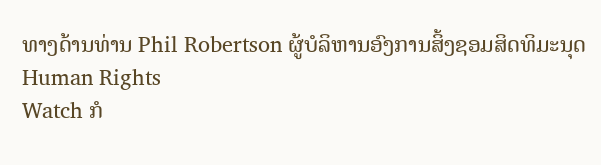ທາງດ້ານທ່ານ Phil Robertson ຜູ້ບໍລິຫານອົງການສິ້ງຊອມສິດທິມະນຸດ Human Rights
Watch ກໍ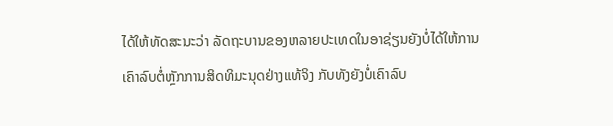ໄດ້ໃຫ້ທັດສະນະວ່າ ລັດຖະບານຂອງຫລາຍປະເທດໃນອາຊ່ຽນຍັງບໍ່ໄດ້ໃຫ້ການ
ເຄົາລົບຕໍ່ຫຼັກການສິດທິມະນຸດຢ່າງແທ້ຈິງ ກັບທັງຍັງບໍ່ເຄົາລົບ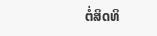ຕໍ່ສິດທິ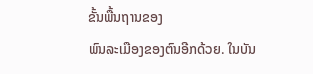ຂັ້ນພື້ນຖານຂອງ
ພົນລະເມືອງຂອງຕົນອີກດ້ວຍ. ໃນບັນ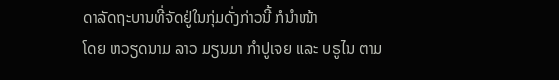ດາລັດຖະບານທີ່ຈັດຢູ່ໃນກຸ່ມດັ່ງກ່າວນີ້ ກໍນໍາໜ້າ
ໂດຍ ຫວຽດນາມ ລາວ ມຽນມາ ກໍາປູເຈຍ ແລະ ບຣູໄນ ຕາມ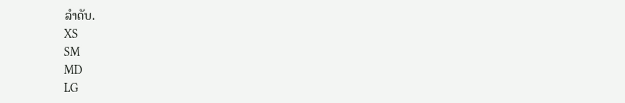ລໍາດັບ.
XS
SM
MD
LG